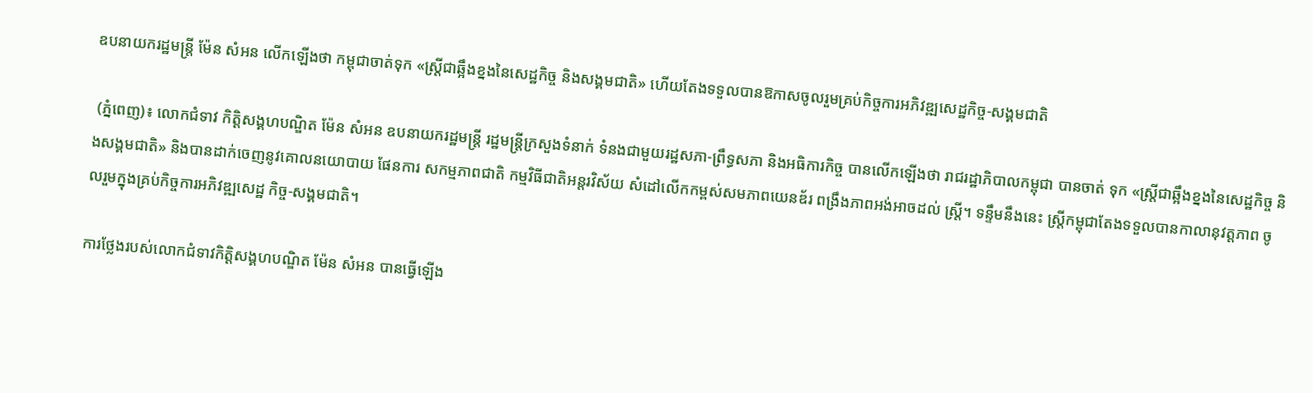ឧបនាយករដ្ឋមន្ត្រី ម៉ែន សំអន លើកឡើងថា កម្ពុជាចាត់ទុក «ស្រ្តីជាឆ្អឹងខ្នងនៃសេដ្ឋកិច្ច និងសង្គមជាតិ» ហើយតែងទទួលបានឱកាសចូលរួមគ្រប់កិច្ចការអភិវឌ្ឍសេដ្ឋកិច្ច-សង្គមជាតិ

 (ភ្នំពេញ)៖ លោកជំទាវ កិត្តិសង្គហបណ្ឌិត ម៉ែន សំអន ឧបនាយករដ្ឋមន្ត្រី រដ្ឋមន្ត្រីក្រសួងទំនាក់ ទំនងជាមួយរដ្ឋសភា-ព្រឹទ្ធសភា និងអធិការកិច្ច បានលើកឡើងថា រាជរដ្ឋាភិបាលកម្ពុជា បានចាត់ ទុក «ស្រ្តីជាឆ្អឹងខ្នងនៃសេដ្ឋកិច្ច និងសង្គមជាតិ» និងបានដាក់ចេញនូវគោលនយោបាយ ផែនការ សកម្មភាពជាតិ កម្មវិធីជាតិអន្តរវិស័យ សំដៅលើកកម្ពស់សមភាពយេនឌ័រ ពង្រឹងភាពអង់អាចដល់ ស្រ្តី។ ទន្ទឹមនឹងនេះ ស្រ្តីកម្ពុជាតែងទទួលបានកាលានុវត្តភាព ចូលរួមក្នុងគ្រប់កិច្ចការអភិវឌ្ឍសេដ្ឋ កិច្ច-សង្គមជាតិ។

ការថ្លែងរបស់លោកជំទាវកិត្តិសង្គហបណ្ឌិត ម៉ែន សំអន បានធ្វើឡើង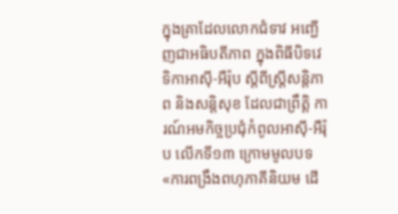ក្នុងគ្រាដែលលោកជំទាវ អញ្ជើញជាអធិបតីភាព ក្នុងពិធីបិទវេទិកាអាស៊ី-អឺរ៉ុប ស្តីពីស្រ្តីសន្តិភាព និងសន្តិសុខ ដែលជាព្រឹត្តិ ការណ៍អមកិច្ចប្រជុំកំពូលអាស៊ី-អឺរ៉ុប លើកទី១៣ ក្រោមមូលបទ «ការពង្រឹងពហុភាគីនិយម ដើ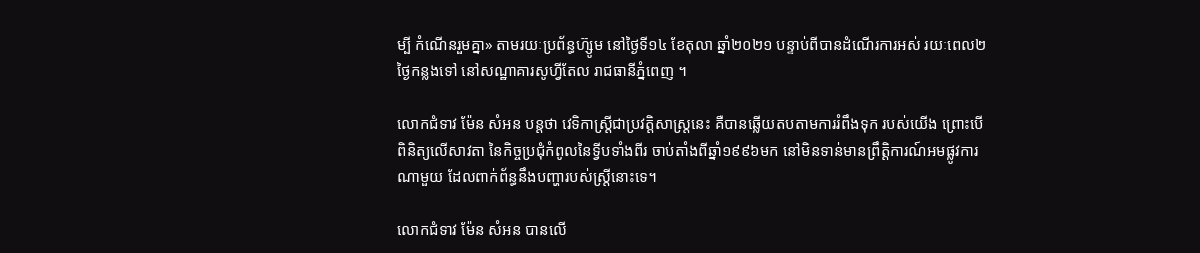ម្បី កំណើនរួមគ្នា» តាមរយៈប្រព័ន្ធហ៊្សូម នៅថ្ងៃទី១៤ ខែតុលា ឆ្នាំ២០២១ បន្ទាប់ពីបានដំណើរការអស់ រយៈពេល២ថ្ងៃកន្លងទៅ នៅសណ្ឋាគារសូហ្វីតែល រាជធានីភ្នំពេញ ។

លោកជំទាវ ម៉ែន សំអន បន្តថា វេទិកាស្រ្តីជាប្រវត្តិសាស្រ្តនេះ គឺបានឆ្លើយតបតាមការរំពឹងទុក របស់យើង ព្រោះបើពិនិត្យលើសាវតា នៃកិច្ចប្រជុំកំពូលនៃទ្វីបទាំងពីរ ចាប់តាំងពីឆ្នាំ១៩៩៦មក នៅមិនទាន់មានព្រឹត្តិការណ៍អមផ្លូវការណាមួយ ដែលពាក់ព័ន្ធនឹងបញ្ហារបស់ស្រ្តីនោះទេ។

លោកជំទាវ ម៉ែន សំអន បានលើ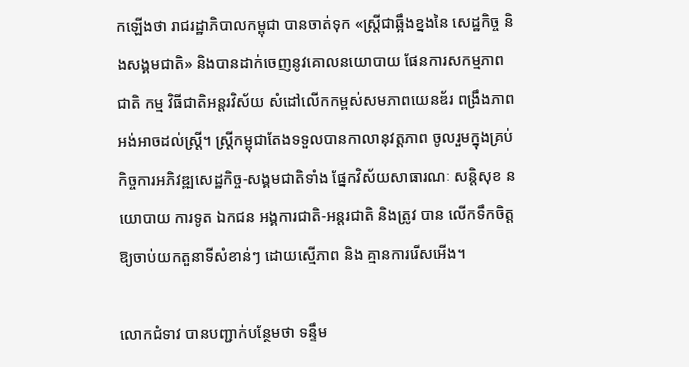កឡើងថា រាជរដ្ឋាភិបាលកម្ពុជា បានចាត់ទុក «ស្រ្តីជាឆ្អឹងខ្នងនៃ សេដ្ឋកិច្ច និងសង្គមជាតិ» និងបានដាក់ចេញនូវគោលនយោបាយ ផែនការសកម្មភាពជាតិ កម្ម វិធីជាតិអន្តរវិស័យ សំដៅលើកកម្ពស់សមភាពយេនឌ័រ ពង្រឹងភាពអង់អាចដល់ស្រ្តី។ ស្រ្តីកម្ពុជាតែងទទួលបានកាលានុវត្តភាព ចូលរួមក្នុងគ្រប់កិច្ចការអភិវឌ្ឍសេដ្ឋកិច្ច-សង្គមជាតិទាំង ផ្នែកវិស័យសាធារណៈ សន្តិសុខ នយោបាយ ការទូត ឯកជន អង្គការជាតិ-អន្តរជាតិ និងត្រូវ បាន លើកទឹកចិត្តឱ្យចាប់យកតួនាទីសំខាន់ៗ ដោយស្មើភាព និង គ្មានការរើសអើង។

លោកជំទាវ បានបញ្ជាក់បន្ថែមថា ទន្ទឹម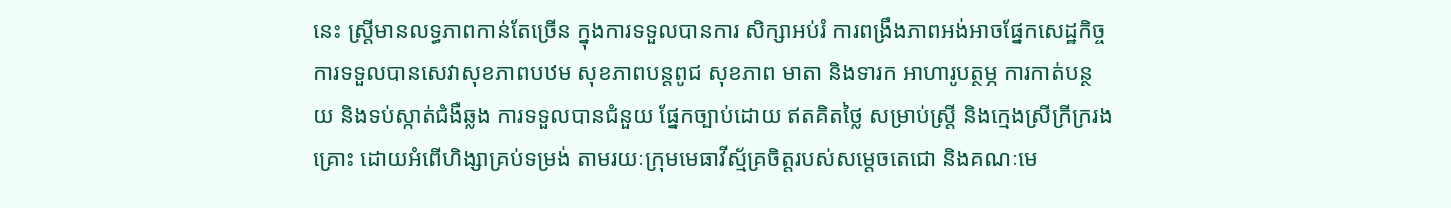នេះ ស្ត្រីមានលទ្ធភាពកាន់តែច្រើន ក្នុងការទទួលបានការ សិក្សាអប់រំ ការពង្រឹងភាពអង់អាចផ្នែកសេដ្ឋកិច្ច ការទទួលបានសេវាសុខភាពបឋម សុខភាពបន្តពូជ សុខភាព មាតា និងទារក ឤហារូបត្ថម្ភ ការកាត់បន្ថយ និងទប់ស្កាត់ជំងឺឆ្លង ការទទួលបានជំនួយ ផ្នែកច្បាប់ដោយ ឥតគិតថ្លៃ សម្រាប់ស្រ្តី និងក្មេងស្រីក្រីក្ររងគ្រោះ ដោយអំពើហិង្សាគ្រប់ទម្រង់ តាមរយៈក្រុមមេធាវីស្ម័គ្រចិត្តរបស់សម្តេចតេជោ និងគណៈមេ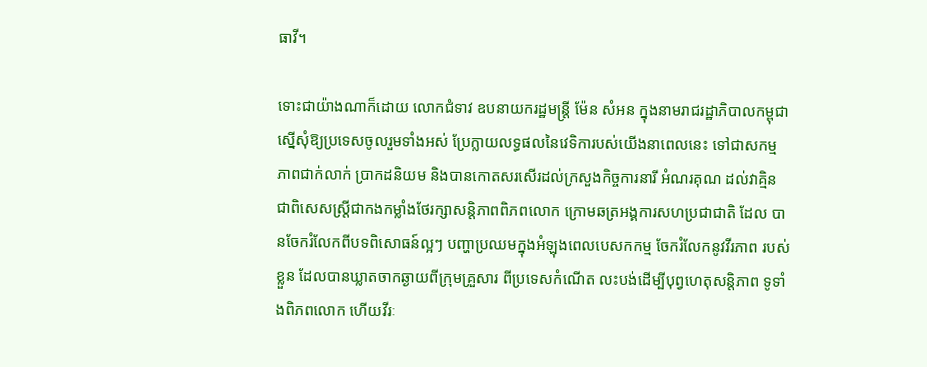ធាវី។

ទោះជាយ៉ាងណាក៏ដោយ លោកជំទាវ ឧបនាយករដ្ឋមន្ត្រី ម៉ែន សំអន ក្នុងនាមរាជរដ្ឋាភិបាលកម្ពុជា ស្នើសុំឱ្យប្រទេសចូលរួមទាំងអស់ ប្រែក្លាយលទ្ធផលនៃវេទិការបស់យើងនាពេលនេះ ទៅជាសកម្ម ភាពជាក់លាក់ ប្រាកដនិយម និងបានកោតសរសើរដល់ក្រសួងកិច្ចការនារី អំណរគុណ ដល់វាគ្មិន ជាពិសេសស្រ្តីជាកងកម្លាំងថែរក្សាសន្តិភាពពិភពលោក ក្រោមឆត្រអង្គការសហប្រជាជាតិ ដែល បានចែករំលែកពីបទពិសោធន៍ល្អៗ បញ្ហាប្រឈមក្នុងអំឡុងពេលបេសកកម្ម ចែករំលែកនូវវីរភាព របស់ខ្លួន ដែលបានឃ្លាតចាកឆ្ងាយពីក្រុមគ្រួសារ ពីប្រទេសកំណើត លះបង់ដើម្បីបុព្វហេតុសន្តិភាព ទូទាំងពិភពលោក ហើយវីរៈ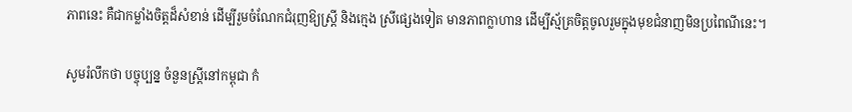ភាពនេះ គឺជាកម្លាំងចិត្តដ៏សំខាន់ ដើម្បីរួមចំណែកជំរុញឱ្យស្រ្តី និងក្មេង ស្រីផ្សេងទៀត មានភាពក្លាហាន ដើម្បីស្ម័គ្រចិត្តចូលរួមក្នុងមុខជំនាញមិនប្រពៃណីនេះ។

សូមរំលឹកថា បច្ចុប្បន្ន ចំនួនស្ត្រីនៅកម្ពុជា កំ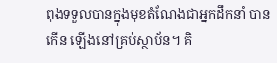ពុងទទួលបានក្នុងមុខតំណែងជាអ្នកដឹកនាំ បានកើន ឡើងនៅគ្រប់ស្ថាប័ន។ គិ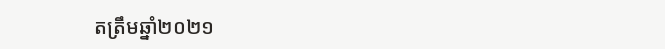តត្រឹមឆ្នាំ២០២១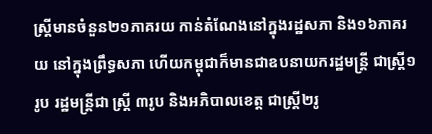ស្ត្រីមានចំនួន២១ភាគរយ កាន់តំណែងនៅក្នុងរដ្ឋសភា និង១៦ភាគរយ នៅក្នុងព្រឹទ្ធសភា ហើយកម្ពុជាក៏មានជាឧបនាយករដ្ឋមន្ត្រី ជាស្ត្រី១រូប រដ្ឋមន្ត្រីជា ស្ត្រី ៣រូប និងអភិបាលខេត្ត ជាស្ត្រី២រូ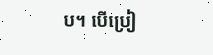ប។ បើប្រៀ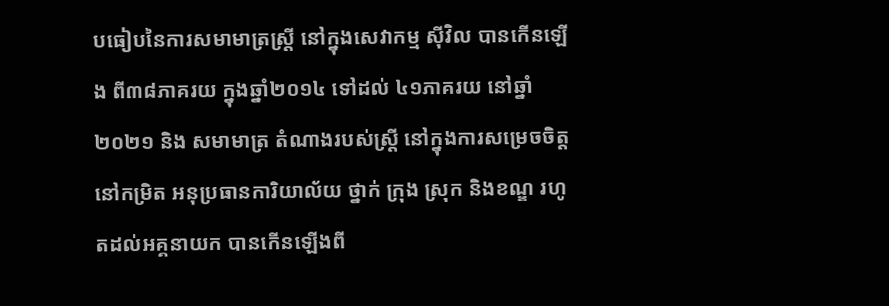បធៀបនៃការសមាមាត្រស្ត្រី នៅក្នុងសេវាកម្ម ស៊ីវិល បានកើនឡើង ពី៣៨ភាគរយ ក្នុងឆ្នាំ២០១៤ ទៅដល់ ៤១ភាគរយ នៅឆ្នាំ២០២១ និង សមាមាត្រ តំណាងរបស់ស្ត្រី នៅក្នុងការសម្រេចចិត្ត នៅកម្រិត អនុប្រធានការិយាល័យ ថ្នាក់ ក្រុង ស្រុក និងខណ្ឌ រហូតដល់អគ្គនាយក បានកើនឡើងពី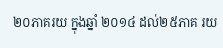២០ភាគរយ ក្នុងឆ្នាំ ២០១៤ ដល់២៥ភាគ រយ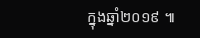ក្នុងឆ្នាំ២០១៩ ៕